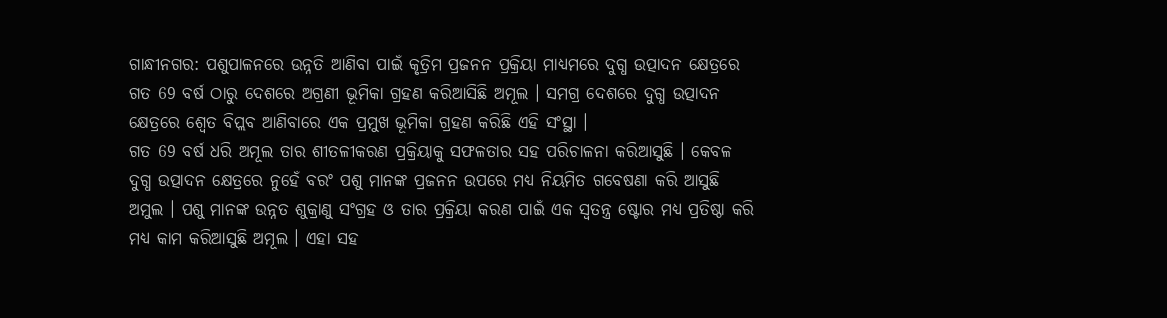ଗାନ୍ଧୀନଗର: ପଶୁପାଳନରେ ଉନ୍ନତି ଆଣିବା ପାଇଁ କୃତ୍ରିମ ପ୍ରଜନନ ପ୍ରକ୍ରିୟା ମାଧ୍ୟମରେ ଦୁଗ୍ଧ ଉତ୍ପାଦନ କ୍ଷେତ୍ରରେ ଗତ 69 ବର୍ଷ ଠାରୁ ଦେଶରେ ଅଗ୍ରଣୀ ଭୂମିକା ଗ୍ରହଣ କରିଆସିଛି ଅମୂଲ । ସମଗ୍ର ଦେଶରେ ଦୁଗ୍ଧ ଉତ୍ପାଦନ କ୍ଷେତ୍ରରେ ଶ୍ବେତ ବିପ୍ଲବ ଆଣିବାରେ ଏକ ପ୍ରମୁଖ ଭୂମିକା ଗ୍ରହଣ କରିଛି ଏହି ସଂସ୍ଥା ।
ଗତ 69 ବର୍ଷ ଧରି ଅମୂଲ ତାର ଶୀତଳୀକରଣ ପ୍ରକ୍ରିୟାକୁ ସଫଳତାର ସହ ପରିଚାଳନା କରିଆସୁଛି । କେବଳ ଦୁଗ୍ଧ ଉତ୍ପାଦନ କ୍ଷେତ୍ରରେ ନୁହେଁ ବରଂ ପଶୁ ମାନଙ୍କ ପ୍ରଜନନ ଉପରେ ମଧ୍ୟ ନିୟମିତ ଗବେଷଣା କରି ଆସୁଛି ଅମୁଲ । ପଶୁ ମାନଙ୍କ ଉନ୍ନତ ଶୁକ୍ରାଣୁ ସଂଗ୍ରହ ଓ ତାର ପ୍ରକ୍ରିୟା କରଣ ପାଇଁ ଏକ ସ୍ବତନ୍ତ୍ର ଷ୍ଟୋର ମଧ୍ୟ ପ୍ରତିଷ୍ଠା କରି ମଧ୍ୟ କାମ କରିଆସୁଛି ଅମୂଲ । ଏହା ସହ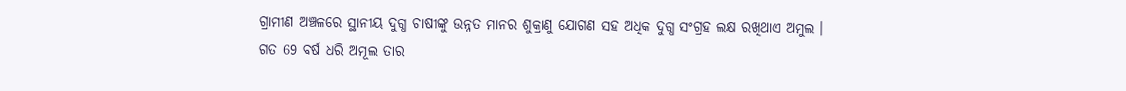ଗ୍ରାମୀଣ ଅଞ୍ଚଳରେ ସ୍ଥାନୀୟ ଦୁଗ୍ଧ ଚାଷୀଙ୍କୁ ଉନ୍ନତ ମାନର ଶୁକ୍ରାଣୁ ଯୋଗଣ ସହ ଅଧିକ ଦୁଗ୍ଧ ସଂଗ୍ରହ ଲକ୍ଷ ରଖିଥାଏ ଅମୁଲ ।
ଗତ 69 ବର୍ଷ ଧରି ଅମୂଲ ତାର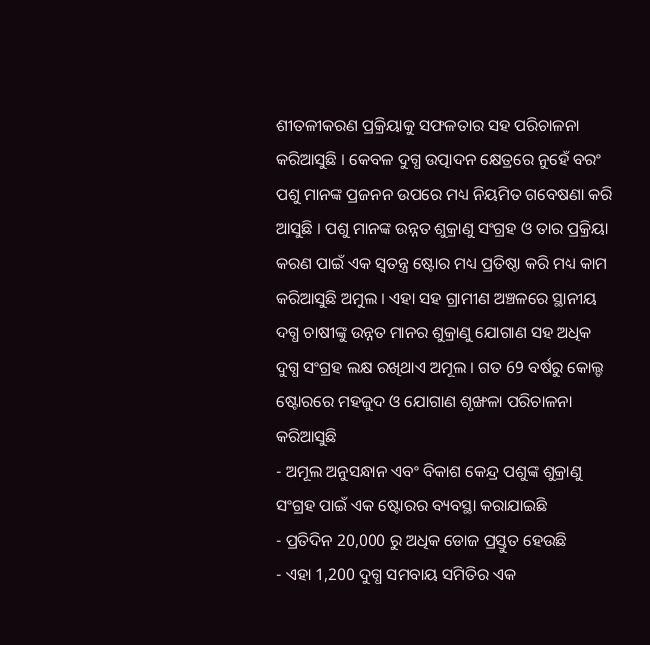ଶୀତଳୀକରଣ ପ୍ରକ୍ରିୟାକୁ ସଫଳତାର ସହ ପରିଚାଳନା କରିଆସୁଛି । କେବଳ ଦୁଗ୍ଧ ଉତ୍ପାଦନ କ୍ଷେତ୍ରରେ ନୁହେଁ ବରଂ ପଶୁ ମାନଙ୍କ ପ୍ରଜନନ ଉପରେ ମଧ୍ୟ ନିୟମିତ ଗବେଷଣା କରି ଆସୁଛି । ପଶୁ ମାନଙ୍କ ଉନ୍ନତ ଶୁକ୍ରାଣୁ ସଂଗ୍ରହ ଓ ତାର ପ୍ରକ୍ରିୟା କରଣ ପାଇଁ ଏକ ସ୍ବତନ୍ତ୍ର ଷ୍ଟୋର ମଧ୍ୟ ପ୍ରତିଷ୍ଠା କରି ମଧ୍ୟ କାମ କରିଆସୁଛି ଅମୁଲ । ଏହା ସହ ଗ୍ରାମୀଣ ଅଞ୍ଚଳରେ ସ୍ଥାନୀୟ ଦଗ୍ଧ ଚାଷୀଙ୍କୁ ଉନ୍ନତ ମାନର ଶୁକ୍ରାଣୁ ଯୋଗାଣ ସହ ଅଧିକ ଦୁଗ୍ଧ ସଂଗ୍ରହ ଲକ୍ଷ ରଖିଥାଏ ଅମୂଲ । ଗତ 69 ବର୍ଷରୁ କୋଲ୍ଡ ଷ୍ଟୋରରେ ମହଜୁଦ ଓ ଯୋଗାଣ ଶୃଙ୍ଖଳା ପରିଚାଳନା କରିଆସୁଛି
- ଅମୂଲ ଅନୁସନ୍ଧାନ ଏବଂ ବିକାଶ କେନ୍ଦ୍ର ପଶୁଙ୍କ ଶୁକ୍ରାଣୁ ସଂଗ୍ରହ ପାଇଁ ଏକ ଷ୍ଟୋରର ବ୍ୟବସ୍ଥା କରାଯାଇଛି
- ପ୍ରତିଦିନ 20,000 ରୁ ଅଧିକ ଡୋଜ ପ୍ରସ୍ତୁତ ହେଉଛି
- ଏହା 1,200 ଦୁଗ୍ଧ ସମବାୟ ସମିତିର ଏକ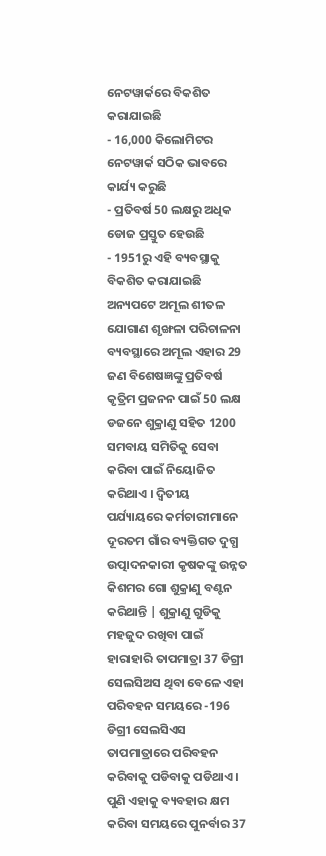ନେଟୱାର୍କରେ ବିକଶିତ କରାଯାଇଛି
- 16,000 କିଲୋମିଟର ନେଟୱାର୍କ ସଠିକ ଭାବରେ କାର୍ଯ୍ୟ କରୁଛି
- ପ୍ରତିବର୍ଷ 50 ଲକ୍ଷରୁ ଅଧିକ ଡୋଜ ପ୍ରସ୍ତୁତ ହେଉଛି
- 1951ରୁ ଏହି ବ୍ୟବସ୍ଥାକୁ ବିକଶିତ କରାଯାଇଛି
ଅନ୍ୟପଟେ ଅମୂଲ ଶୀତଳ ଯୋଗାଣ ଶୃଙ୍ଖଳା ପରିଚାଳନା ବ୍ୟବସ୍ଥାରେ ଅମୂଲ ଏହାର 29 ଜଣ ବିଶେଷଜ୍ଞଙ୍କୁ ପ୍ରତିବର୍ଷ କୃତ୍ରିମ ପ୍ରଜନନ ପାଇଁ 50 ଲକ୍ଷ ଡଜନେ ଶୁକ୍ରାଣୁ ସହିତ 1200 ସମବାୟ ସମିତିକୁ ସେବା କରିବା ପାଇଁ ନିୟୋଜିତ କରିଥାଏ । ଦ୍ବିତୀୟ ପର୍ଯ୍ୟାୟରେ କର୍ମଚାରୀମାନେ ଦୂରତମ ଗାଁର ବ୍ୟକ୍ତିଗତ ଦୁଗ୍ଧ ଉତ୍ପାଦନକାରୀ କୃଷକଙ୍କୁ ଉନ୍ନତ କିଶମର ଗୋ ଶୁକ୍ରାଣୁ ବଣ୍ଟନ କରିଥାନ୍ତି | ଶୁକ୍ରାଣୁ ଗୁଡିକୁ ମହଜୁଦ ରଖିବା ପାଇଁ ହାରାହାରି ତାପମାତ୍ରା 37 ଡିଗ୍ରୀ ସେଲସିଅସ ଥିବା ବେଳେ ଏହା ପରିବହନ ସମୟରେ -196 ଡିଗ୍ରୀ ସେଲସିଏସ ତାପମାତ୍ରାରେ ପରିବହନ କରିବାକୁ ପଡିବାକୁ ପଡିଥାଏ । ପୁଣି ଏହାକୁ ବ୍ୟବହାର କ୍ଷମ କରିବା ସମୟରେ ପୁନର୍ବାର 37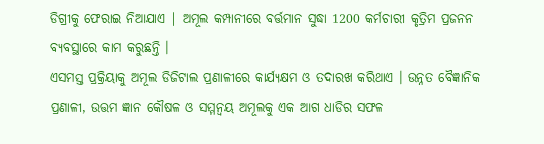ଡିଗ୍ରୀକୁ ଫେରାଇ ନିଆଯାଏ | ଅମୂଲ କମ୍ପାନୀରେ ବର୍ତ୍ତମାନ ସୁଦ୍ଧା 1200 କର୍ମଚାରୀ କୃତ୍ରିମ ପ୍ରଜନନ ବ୍ୟବସ୍ଥାରେ କାମ କରୁଛନ୍ତି ।
ଏସମସ୍ତ ପ୍ରକ୍ରିୟାକୁ ଅମୂଲ ଡିଜିଟାଲ ପ୍ରଣାଳୀରେ କାର୍ଯ୍ୟକ୍ଷମ ଓ ତଦାରଖ କରିଥାଏ । ଉନ୍ନତ ବୈଜ୍ଞାନିକ ପ୍ରଣାଳୀ, ଉତ୍ତମ ଜ୍ଞାନ କୌଷଳ ଓ ସମ୍ମନ୍ବୟ ଅମୂଲକୁ ଏକ ଆଗ ଧାଡିର ସଫଳ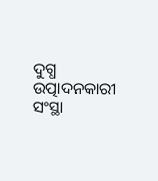ଦୁଗ୍ଧ ଉତ୍ପାଦନକାରୀ ସଂସ୍ଥା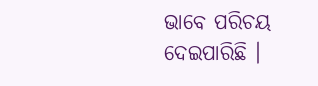ଭାବେ ପରିଚୟ ଦେଇପାରିଛି ।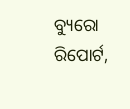ବ୍ୟୁରୋ ରିପୋର୍ଟ,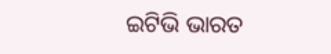ଇଟିଭି ଭାରତ